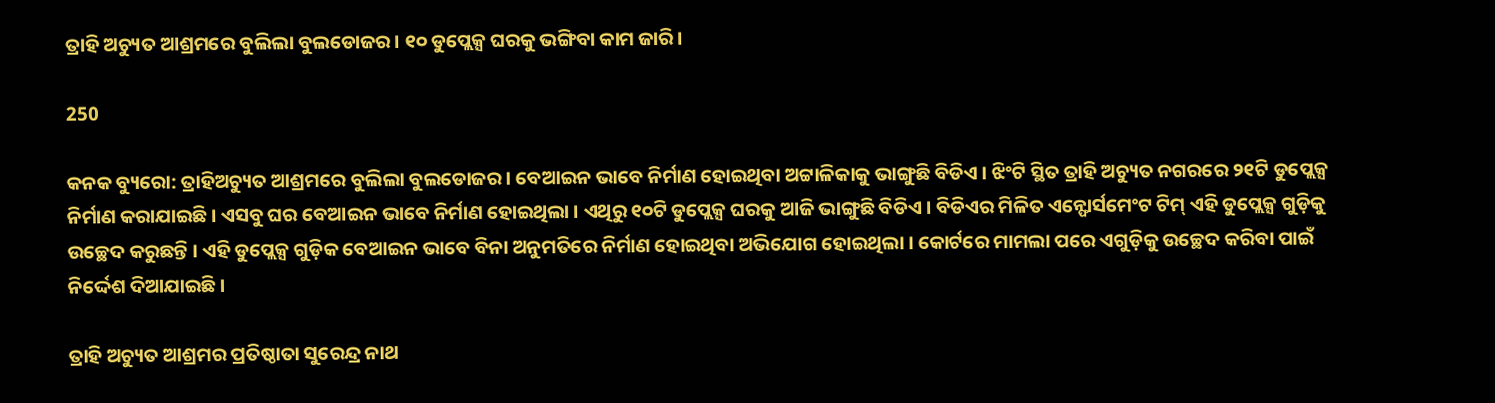ତ୍ରାହି ଅଚ୍ୟୁତ ଆଶ୍ରମରେ ବୁଲିଲା ବୁଲଡୋଜର। ୧୦ ଡୁପ୍ଲେକ୍ସ ଘରକୁ ଭଙ୍ଗିବା କାମ ଜାରି।

250

କନକ ବ୍ୟୁରୋ: ତ୍ରାହିଅଚ୍ୟୁତ ଆଶ୍ରମରେ ବୁଲିଲା ବୁଲଡୋଜର । ବେଆଇନ ଭାବେ ନିର୍ମାଣ ହୋଇଥିବା ଅଟ୍ଟାଳିକାକୁ ଭାଙ୍ଗୁଛି ବିଡିଏ । ଝିଂଟି ସ୍ଥିତ ତ୍ରାହି ଅଚ୍ୟୁତ ନଗରରେ ୨୧ଟି ଡୁପ୍ଲେକ୍ସ ନିର୍ମାଣ କରାଯାଇଛି । ଏସବୁ ଘର ବେଆଇନ ଭାବେ ନିର୍ମାଣ ହୋଇଥିଲା । ଏଥିରୁ ୧୦ଟି ଡୁପ୍ଲେକ୍ସ ଘରକୁ ଆଜି ଭାଙ୍ଗୁଛି ବିଡିଏ । ବିଡିଏର ମିଳିତ ଏନ୍ଫୋର୍ସମେଂଟ ଟିମ୍ ଏହି ଡୁପ୍ଲେକ୍ସ ଗୁଡ଼ିକୁ ଉଚ୍ଛେଦ କରୁଛନ୍ତି । ଏହି ଡୁପ୍ଲେକ୍ସ ଗୁଡ଼ିକ ବେଆଇନ ଭାବେ ବିନା ଅନୁମତିରେ ନିର୍ମାଣ ହୋଇଥିବା ଅଭିଯୋଗ ହୋଇଥିଲା । କୋର୍ଟରେ ମାମଲା ପରେ ଏଗୁଡ଼ିକୁ ଉଚ୍ଛେଦ କରିବା ପାଇଁ ନିର୍ଦ୍ଦେଶ ଦିଆଯାଇଛି ।

ତ୍ରାହି ଅଚ୍ୟୁତ ଆଶ୍ରମର ପ୍ରତିଷ୍ଠାତା ସୁରେନ୍ଦ୍ର ନାଥ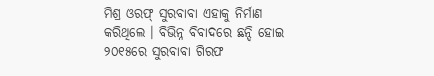ମିଶ୍ର ଓରଫ୍ ସୁରବାବା ଏହାକୁ ନିର୍ମାଣ କରିଥିଲେ । ବିଭିନ୍ନ ବିବାଦରେ ଛନ୍ଦି ହୋଇ ୨୦୧୫ରେ ସୁରବାବା ଗିରଫ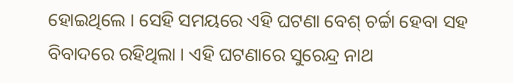ହୋଇଥିଲେ । ସେହି ସମୟରେ ଏହି ଘଟଣା ବେଶ୍ ଚର୍ଚ୍ଚା ହେବା ସହ ବିବାଦରେ ରହିଥିଲା । ଏହି ଘଟଣାରେ ସୁରେନ୍ଦ୍ର ନାଥ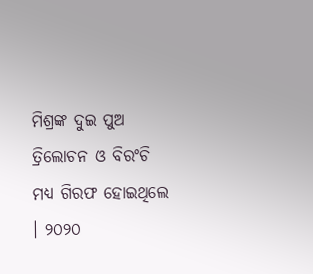ମିଶ୍ରଙ୍କ ଦୁଇ ପୁଅ ତ୍ରିଲୋଚନ ଓ ବିରଂଚି ମଧ୍ୟ ଗିରଫ ହୋଇଥିଲେ । ୨୦୨୦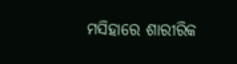ମସିହାରେ ଶାରୀରିକ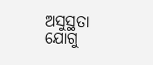ଅସୁସ୍ଥତା ଯୋଗୁ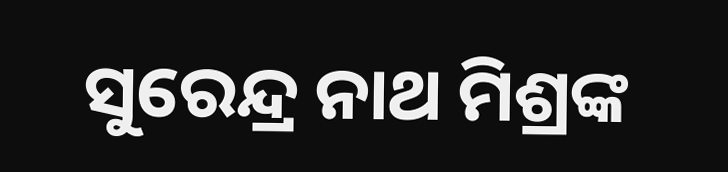ସୁରେନ୍ଦ୍ର ନାଥ ମିଶ୍ରଙ୍କ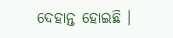ଦେହାନ୍ତ ହୋଇଛି ।